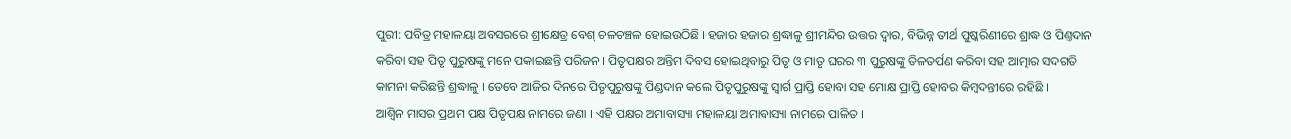ପୁରୀ: ପବିତ୍ର ମହାଳୟା ଅବସରରେ ଶ୍ରୀକ୍ଷେତ୍ର ବେଶ୍ ଚଳଚଞ୍ଚଳ ହୋଇଉଠିଛି । ହଜାର ହଜାର ଶ୍ରଦ୍ଧାଳୁ ଶ୍ରୀମନ୍ଦିର ଉତ୍ତର ଦ୍ଵାର, ବିଭିନ୍ନ ତୀର୍ଥ ପୁଷ୍କରିଣୀରେ ଶ୍ରାଦ୍ଧ ଓ ପିଣ୍ତଦାନ କରିବା ସହ ପିତୃ ପୁରୁଷଙ୍କୁ ମନେ ପକାଇଛନ୍ତି ପରିଜନ । ପିତୃପକ୍ଷର ଅନ୍ତିମ ଦିବସ ହୋଇଥିବାରୁ ପିତୃ ଓ ମାତୃ ଘରର ୩ ପୁରୁଷଙ୍କୁ ତିଳତର୍ପଣ କରିବା ସହ ଆତ୍ମାର ସଦଗତି କାମନା କରିଛନ୍ତି ଶ୍ରଦ୍ଧାଳୁ । ତେବେ ଆଜିର ଦିନରେ ପିତୃପୁରୁଷଙ୍କୁ ପିଣ୍ଡଦାନ କଲେ ପିତୃପୁରୁଷଙ୍କୁ ସ୍ବାର୍ଗ ପ୍ରାପ୍ତି ହୋବା ସହ ମୋକ୍ଷ ପ୍ରାପ୍ତି ହୋବର କିମ୍ବଦନ୍ତୀରେ ରହିଛି ।
ଆଶ୍ୱିନ ମାସର ପ୍ରଥମ ପକ୍ଷ ପିତୃପକ୍ଷ ନାମରେ ଜଣା । ଏହି ପକ୍ଷର ଅମାବାସ୍ୟା ମହାଳୟା ଅମାବାସ୍ୟା ନାମରେ ପାଳିତ ।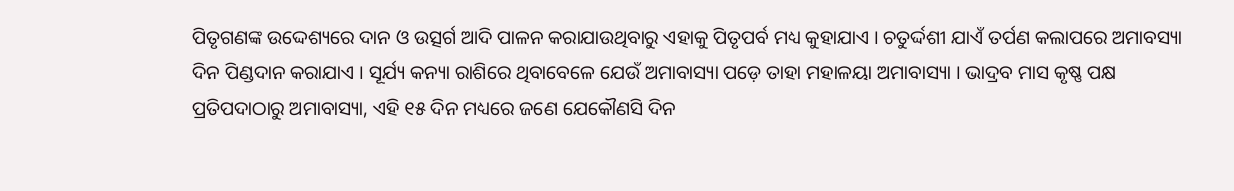ପିତୃଗଣଙ୍କ ଉଦ୍ଦେଶ୍ୟରେ ଦାନ ଓ ଉତ୍ସର୍ଗ ଆଦି ପାଳନ କରାଯାଉଥିବାରୁ ଏହାକୁ ପିତୃପର୍ବ ମଧ୍ୟ କୁହାଯାଏ । ଚତୁର୍ଦ୍ଦଶୀ ଯାଏଁ ତର୍ପଣ କଲାପରେ ଅମାବସ୍ୟା ଦିନ ପିଣ୍ଡଦାନ କରାଯାଏ । ସୂର୍ଯ୍ୟ କନ୍ୟା ରାଶିରେ ଥିବାବେଳେ ଯେଉଁ ଅମାବାସ୍ୟା ପଡ଼େ ତାହା ମହାଳୟା ଅମାବାସ୍ୟା । ଭାଦ୍ରବ ମାସ କୃଷ୍ଣ ପକ୍ଷ ପ୍ରତିପଦାଠାରୁ ଅମାବାସ୍ୟା, ଏହି ୧୫ ଦିନ ମଧ୍ୟରେ ଜଣେ ଯେକୌଣସି ଦିନ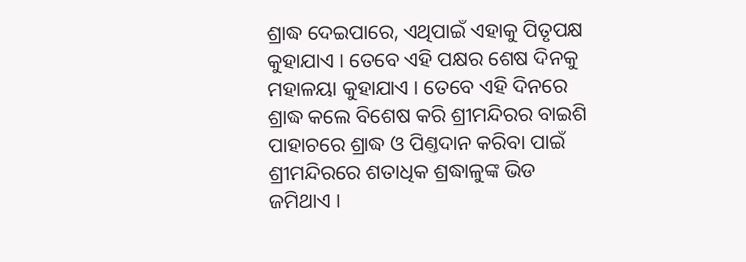ଶ୍ରାଦ୍ଧ ଦେଇପାରେ, ଏଥିପାଇଁ ଏହାକୁ ପିତୃପକ୍ଷ କୁହାଯାଏ । ତେବେ ଏହି ପକ୍ଷର ଶେଷ ଦିନକୁ ମହାଳୟା କୁହାଯାଏ । ତେବେ ଏହି ଦିନରେ ଶ୍ରାଦ୍ଧ କଲେ ବିଶେଷ କରି ଶ୍ରୀମନ୍ଦିରର ବାଇଶି ପାହାଚରେ ଶ୍ରାଦ୍ଧ ଓ ପିଣ୍ତଦାନ କରିବା ପାଇଁ ଶ୍ରୀମନ୍ଦିରରେ ଶତାଧିକ ଶ୍ରଦ୍ଧାଳୁଙ୍କ ଭିଡ ଜମିଥାଏ ।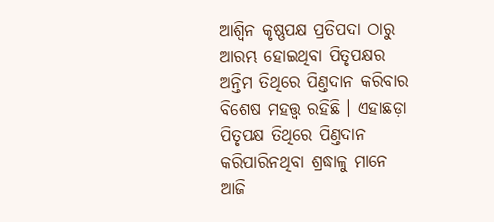ଆଶ୍ୱିନ କୃଷ୍ଣପକ୍ଷ ପ୍ରତିପଦା ଠାରୁ ଆରମ୍ଭ ହୋଇଥିବା ପିତୃପକ୍ଷର ଅନ୍ତିମ ତିଥିରେ ପିଣ୍ତଦାନ କରିବାର ବିଶେଷ ମହତ୍ତ୍ୱ ରହିଛି । ଏହାଛଡ଼ା ପିତୃପକ୍ଷ ତିଥିରେ ପିଣ୍ତଦାନ କରିପାରିନଥିବା ଶ୍ରଦ୍ଧାଳୁ ମାନେ ଆଜି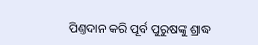ପିଣ୍ତଦାନ କରି ପୂର୍ବ ପୁରୁଷଙ୍କୁ ଶ୍ରାଦ୍ଧ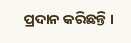ପ୍ରଦାନ କରିଛନ୍ତି ।